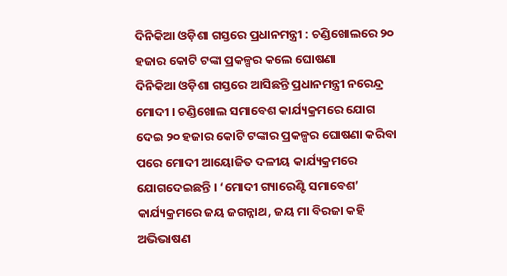ଦିନିକିଆ ଓଡ଼ିଶା ଗସ୍ତରେ ପ୍ରଧାନମନ୍ତ୍ରୀ : ଚଣ୍ଡିଖୋଲରେ ୨୦ ହଜାର କୋଟି ଟଙ୍କା ପ୍ରକଳ୍ପର କଲେ ଘୋଷଣା
ଦିନିକିଆ ଓଡ଼ିଶା ଗସ୍ତରେ ଆସିଛନ୍ତି ପ୍ରଧାନମନ୍ତ୍ରୀ ନରେନ୍ଦ୍ର ମୋଦୀ । ଚଣ୍ଡିଖୋଲ ସମାବେଶ କାର୍ଯ୍ୟକ୍ରମରେ ଯୋଗ ଦେଇ ୨୦ ହଜାର କୋଟି ଟଙ୍କାର ପ୍ରକଳ୍ପର ଘୋଷଣା କରିବା ପରେ ମୋଦୀ ଆୟୋଜିତ ଦଳୀୟ କାର୍ଯ୍ୟକ୍ରମରେ ଯୋଗଦେଇଛନ୍ତି । ‘ମୋଦୀ ଗ୍ୟାରେଣ୍ଟି ସମାବେଶ’ କାର୍ଯ୍ୟକ୍ରମରେ ଜୟ ଜଗନ୍ନାଥ, ଜୟ ମା ବିରଜା କହି ଅଭିଭାଷଣ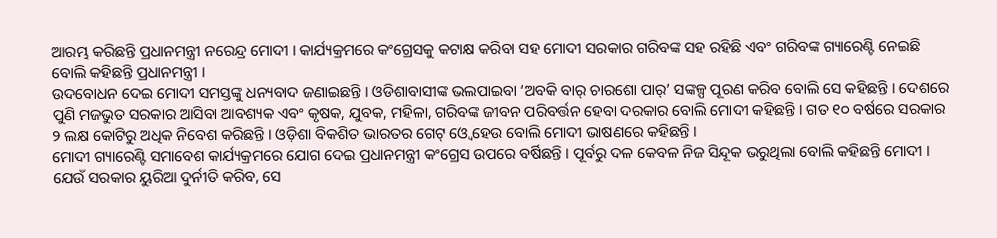ଆରମ୍ଭ କରିଛନ୍ତି ପ୍ରଧାନମନ୍ତ୍ରୀ ନରେନ୍ଦ୍ର ମୋଦୀ । କାର୍ଯ୍ୟକ୍ରମରେ କଂଗ୍ରେସକୁ କଟାକ୍ଷ କରିବା ସହ ମୋଦୀ ସରକାର ଗରିବଙ୍କ ସହ ରହିଛି ଏବଂ ଗରିବଙ୍କ ଗ୍ୟାରେଣ୍ଟି ନେଇଛି ବୋଲି କହିଛନ୍ତି ପ୍ରଧାନମନ୍ତ୍ରୀ ।
ଉଦବୋଧନ ଦେଇ ମୋଦୀ ସମସ୍ତଙ୍କୁ ଧନ୍ୟବାଦ ଜଣାଇଛନ୍ତି । ଓଡିଶାବାସୀଙ୍କ ଭଲପାଇବା ‘ଅବକି ବାର୍ ଚାରଶୋ ପାର୍’ ସଙ୍କଳ୍ପ ପୂରଣ କରିବ ବୋଲି ସେ କହିଛନ୍ତି । ଦେଶରେ ପୁଣି ମଜଭୁତ ସରକାର ଆସିବା ଆବଶ୍ୟକ ଏବଂ କୃଷକ, ଯୁବକ, ମହିଳା, ଗରିବଙ୍କ ଜୀବନ ପରିବର୍ତ୍ତନ ହେବା ଦରକାର ବୋଲି ମୋଦୀ କହିଛନ୍ତି । ଗତ ୧୦ ବର୍ଷରେ ସରକାର ୨ ଲକ୍ଷ କୋଟିରୁ ଅଧିକ ନିବେଶ କରିଛନ୍ତି । ଓଡ଼ିଶା ବିକଶିତ ଭାରତର ଗେଟ୍ ଓ୍ବେ ହେଉ ବୋଲି ମୋଦୀ ଭାଷଣରେ କହିଛନ୍ତି ।
ମୋଦୀ ଗ୍ୟାରେଣ୍ଟି ସମାବେଶ କାର୍ଯ୍ୟକ୍ରମରେ ଯୋଗ ଦେଇ ପ୍ରଧାନମନ୍ତ୍ରୀ କଂଗ୍ରେସ ଉପରେ ବର୍ଷିଛନ୍ତି । ପୂର୍ବରୁ ଦଳ କେବଳ ନିଜ ସିନ୍ଦୂକ ଭରୁଥିଲା ବୋଲି କହିଛନ୍ତି ମୋଦୀ । ଯେଉଁ ସରକାର ୟୁରିଆ ଦୁର୍ନୀତି କରିବ, ସେ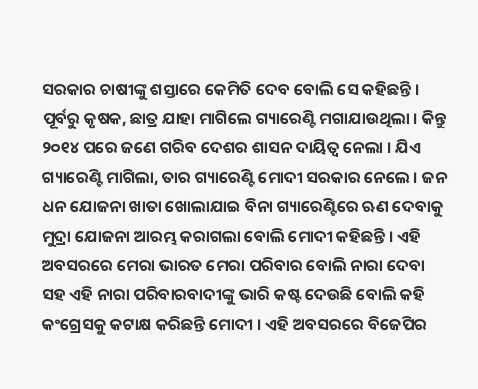ସରକାର ଚାଷୀଙ୍କୁ ଶସ୍ତାରେ କେମିତି ଦେବ ବୋଲି ସେ କହିଛନ୍ତି । ପୂର୍ବରୁ କୃଷକ, ଛାତ୍ର ଯାହା ମାଗିଲେ ଗ୍ୟାରେଣ୍ଟି ମଗାଯାଉଥିଲା । କିନ୍ତୁ ୨୦୧୪ ପରେ ଜଣେ ଗରିବ ଦେଶର ଶାସନ ଦାୟିତ୍ବ ନେଲା । ଯିଏ ଗ୍ୟାରେଣ୍ଟି ମାଗିଲା, ତାର ଗ୍ୟାରେଣ୍ଟି ମୋଦୀ ସରକାର ନେଲେ । ଜନ ଧନ ଯୋଜନା ଖାତା ଖୋଲାଯାଇ ବିନା ଗ୍ୟାରେଣ୍ଟିରେ ଋଣ ଦେବାକୁ ମୁଦ୍ରା ଯୋଜନା ଆରମ୍ଭ କରାଗଲା ବୋଲି ମୋଦୀ କହିଛନ୍ତି । ଏହି ଅବସରରେ ମେରା ଭାରତ ମେରା ପରିବାର ବୋଲି ନାରା ଦେବା ସହ ଏହି ନାରା ପରିବାରବାଦୀଙ୍କୁ ଭାରି କଷ୍ଟ ଦେଉଛି ବୋଲି କହି କଂଗ୍ରେସକୁ କଟାକ୍ଷ କରିଛନ୍ତି ମୋଦୀ । ଏହି ଅବସରରେ ବିଜେପିର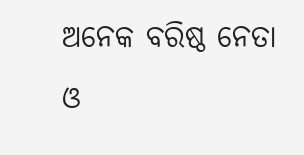ଅନେକ ବରିଷ୍ଠ ନେତା ଓ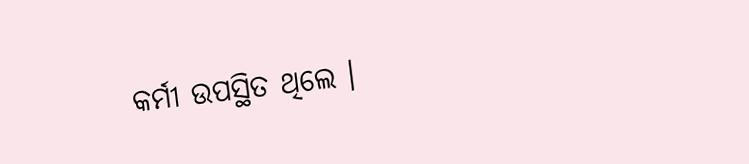କର୍ମୀ ଉପସ୍ଥିତ ଥିଲେ ।